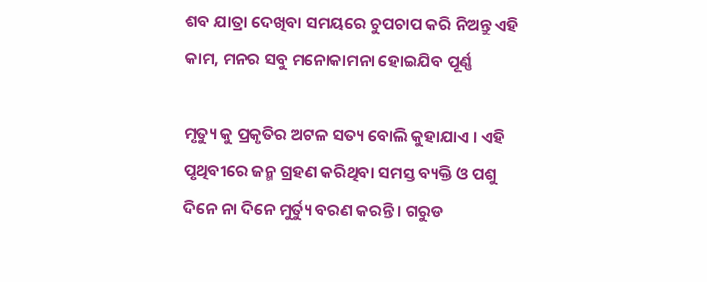ଶବ ଯାତ୍ରା ଦେଖିବା ସମୟରେ ଚୁପଚାପ କରି ନିଅନ୍ତୁ ଏହି କାମ, ମନର ସବୁ ମନୋକାମନା ହୋଇଯିବ ପୂର୍ଣ୍ଣ

ମୃତ୍ୟୁ କୁ ପ୍ରକୃତିର ଅଟଳ ସତ୍ୟ ବୋଲି କୁହାଯାଏ । ଏହି ପୃଥିବୀରେ ଜନ୍ମ ଗ୍ରହଣ କରିଥିବା ସମସ୍ତ ବ୍ୟକ୍ତି ଓ ପଶୁ ଦିନେ ନା ଦିନେ ମୁର୍ତ୍ୟୁ ବରଣ କରନ୍ତି । ଗରୁଡ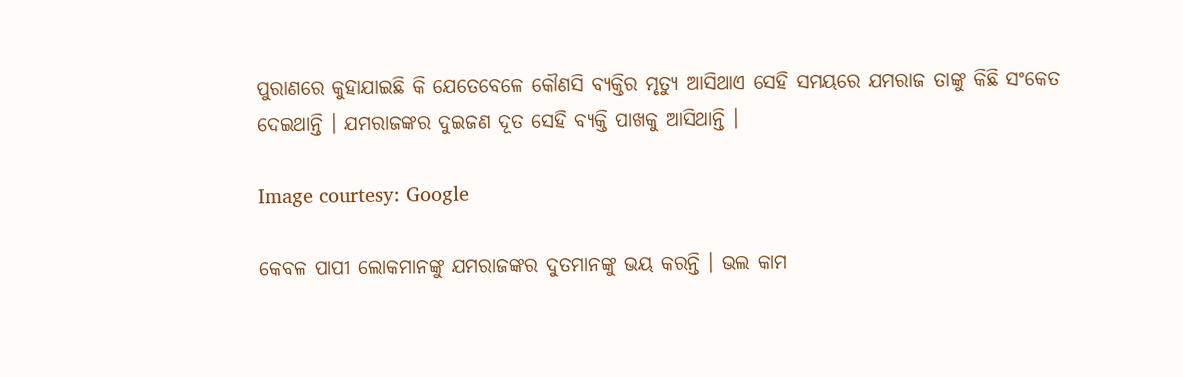ପୁରାଣରେ କୁହାଯାଇଛି କି ଯେତେବେଳେ କୌଣସି ବ୍ୟକ୍ତିର ମୃତ୍ୟୁ ଆସିଥାଏ ସେହି ସମୟରେ ଯମରାଜ ତାଙ୍କୁ କିଛି ସଂକେତ ଦେଇଥାନ୍ତି । ଯମରାଜଙ୍କର ଦୁଇଜଣ ଦୂତ ସେହି ବ୍ୟକ୍ତି ପାଖକୁ ଆସିଥାନ୍ତି ।

Image courtesy: Google

କେବଳ ପାପୀ ଲୋକମାନଙ୍କୁ ଯମରାଜଙ୍କର ଦୁତମାନଙ୍କୁ ଭୟ କରନ୍ତି । ଭଲ କାମ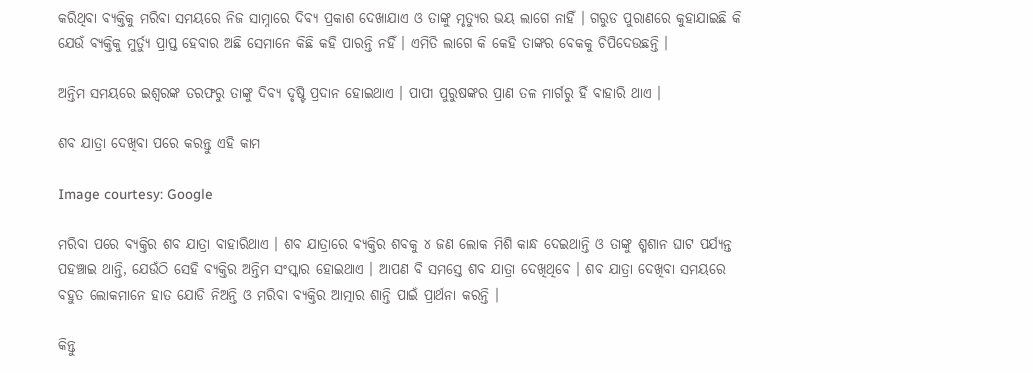କରିଥିବା ବ୍ୟକ୍ତିକୁ ମରିବା ସମୟରେ ନିଜ ସାମ୍ନାରେ ଦିବ୍ୟ ପ୍ରକାଶ ଦେଖାଯାଏ ଓ ତାଙ୍କୁ ମୃତ୍ୟୁର ଭୟ ଲାଗେ ନାହିଁ । ଗରୁଡ ପୁରାଣରେ କୁହାଯାଇଛି କି ଯେଉଁ ବ୍ୟକ୍ତିକୁ ମୁର୍ତ୍ୟୁ ପ୍ରାପ୍ତ ହେବାର ଅଛି ସେମାନେ କିଛି କହି ପାରନ୍ତି ନହିଁ । ଏମିତି ଲାଗେ କି କେହି ତାଙ୍କର ବେକକୁ ଚିପିଦେଉଛନ୍ତି ।

ଅନ୍ତିମ ସମୟରେ ଇଶ୍ଵରଙ୍କ ତରଫରୁ ତାଙ୍କୁ ଦିବ୍ୟ ଦୃଷ୍ଟି ପ୍ରଦାନ ହୋଇଥାଏ । ପାପୀ ପୁରୁଷଙ୍କର ପ୍ରାଣ ତଳ ମାର୍ଗରୁ ହିଁ ବାହାରି ଥାଏ ।

ଶବ ଯାତ୍ରା ଦେଖିବା ପରେ କରନ୍ତୁ ଏହି କାମ

Image courtesy: Google

ମରିବା ପରେ ବ୍ୟକ୍ତିର ଶବ ଯାତ୍ରା ବାହାରିଥାଏ । ଶବ ଯାତ୍ରାରେ ବ୍ୟକ୍ତିର ଶବକୁ ୪ ଜଣ ଲୋକ ମିଶି କାନ୍ଧ ଦେଇଥାନ୍ତି ଓ ତାଙ୍କୁ ଶ୍ମଶାନ ଘାଟ ପର୍ଯ୍ୟନ୍ତ ପହଞ୍ଚାଇ ଥାନ୍ତି, ଯେଉଁଠି ସେହି ବ୍ୟକ୍ତିର ଅନ୍ତିମ ସଂସ୍କାର ହୋଇଥାଏ । ଆପଣ ବି ସମସ୍ତେ ଶବ ଯାତ୍ରା ଦେଖିଥିବେ । ଶବ ଯାତ୍ରା ଦେଖିବା ସମୟରେ ବହୁତ ଲୋକମାନେ ହାତ ଯୋଡି ନିଅନ୍ତି ଓ ମରିବା ବ୍ୟକ୍ତିର ଆତ୍ମାର ଶାନ୍ତି ପାଇଁ ପ୍ରାର୍ଥନା କରନ୍ତି ।

କିନ୍ତୁ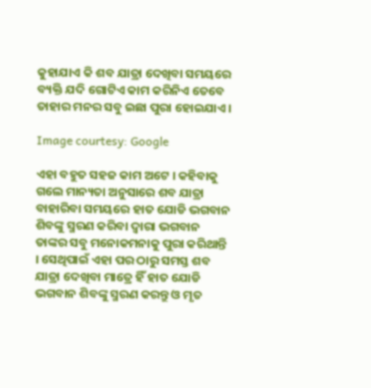କୁହାଯାଏ କି ଶବ ଯାତ୍ରା ଦେଖିବା ସମୟରେ ବ୍ୟକ୍ତି ଯଦି ଗୋଟିଏ କାମ କରିନିଏ ତେବେ ତାହାର ମନର ସବୁ ଇଛା ପୁରା ହୋଇଯାଏ ।

Image courtesy: Google

ଏହା ବହୁତ ସହଜ କାମ ଅଟେ । କହିବାକୁ ଗଲେ ମାନ୍ୟତା ଅନୁସାରେ ଶବ ଯାତ୍ରା ବାହାରିବା ସମୟରେ ହାତ ଯୋଡି ଭଗବାନ ଶିବଙ୍କୁ ସ୍ମରଣ କରିବା ଦ୍ଵାରା ଭଗବାନ ତାଙ୍କର ସବୁ ମନୋକମନାକୁ ପୁରା କରିଥାନ୍ତି । ସେଥିପାଇଁ ଏହା ପର ଠାରୁ ସମସ୍ତ ଶବ ଯାତ୍ରା ଦେଖିବା ମାତ୍ରେ ହିଁ ହାତ ଯୋଡି ଭଗବାନ ଶିବଙ୍କୁ ସ୍ମରଣ କରନ୍ତୁ ଓ ମୃତ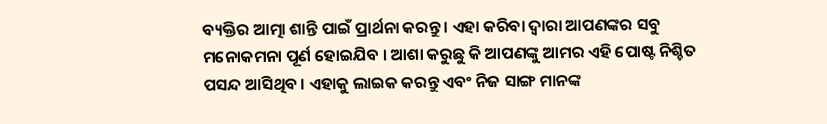ବ୍ୟକ୍ତିର ଆତ୍ମା ଶାନ୍ତି ପାଇଁ ପ୍ରାର୍ଥନା କରନ୍ତୁ । ଏହା କରିବା ଦ୍ଵାରା ଆପଣଙ୍କର ସବୁ ମନୋକମନା ପୂର୍ଣ ହୋଇଯିବ । ଆଶା କରୁଛୁ କି ଆପଣଙ୍କୁ ଆମର ଏହି ପୋଷ୍ଟ ନିଶ୍ଚିତ ପସନ୍ଦ ଆସିଥିବ । ଏହାକୁ ଲାଇକ କରନ୍ତୁ ଏବଂ ନିଜ ସାଙ୍ଗ ମାନଙ୍କ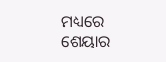ମଧ୍ୟରେ ଶେୟାର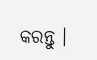କରନ୍ତୁ ।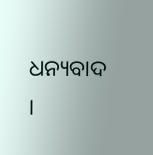ଧନ୍ୟବାଦ ।